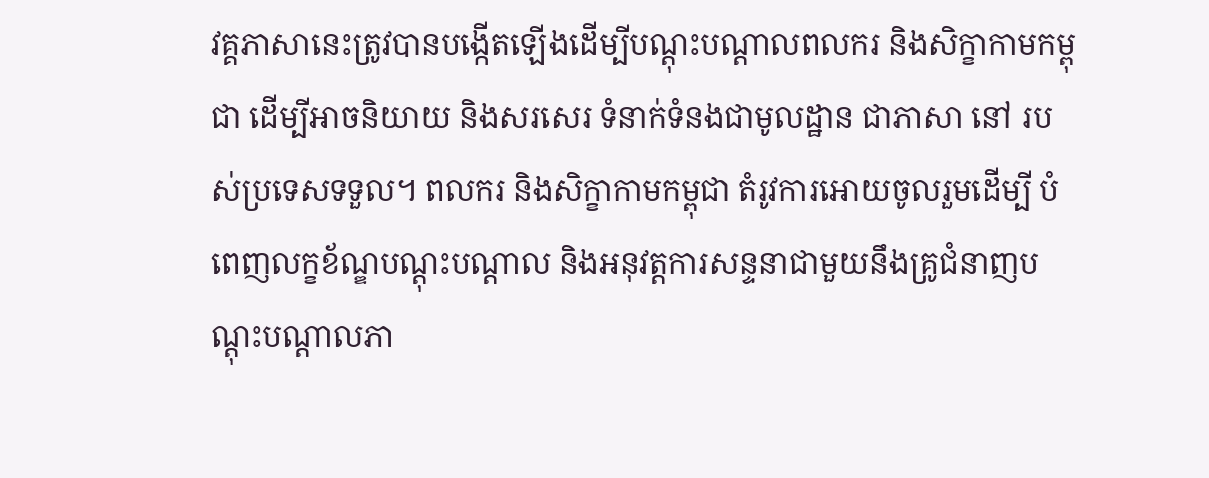វគ្គភាសានេះត្រូវបានបង្កើតឡើងដើម្បីបណ្តុះបណ្តាលពលករ និងសិក្ខាកាមកម្ពុជា ដើម្បីអាចនិយាយ និងសរសេរ ទំនាក់ទំនងជាមូលដ្ឋាន ជាភាសា នៅ របស់ប្រទេសទទួល។ ពលករ និងសិក្ខាកាមកម្ពុជា តំរូវការអោយចូលរួមដើម្បី បំពេញលក្ខខ័ណ្ឌបណ្តុះបណ្តាល និងអនុវត្តការសន្ទនាជាមួយនឹងគ្រូជំនាញបណ្តុះបណ្តាលភា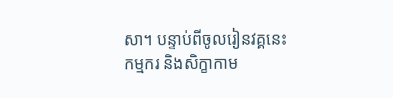សា។ បន្ទាប់ពីចូលរៀនវគ្គនេះ កម្មករ និងសិក្ខាកាម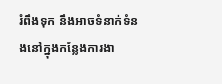រំពឹងទុក នឹងអាចទំនាក់ទំនងនៅក្នុងកន្លែងការងា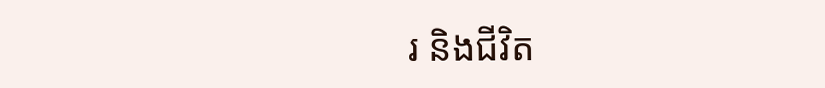រ និងជីវិត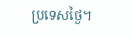ប្រទេសថ្ងៃ។